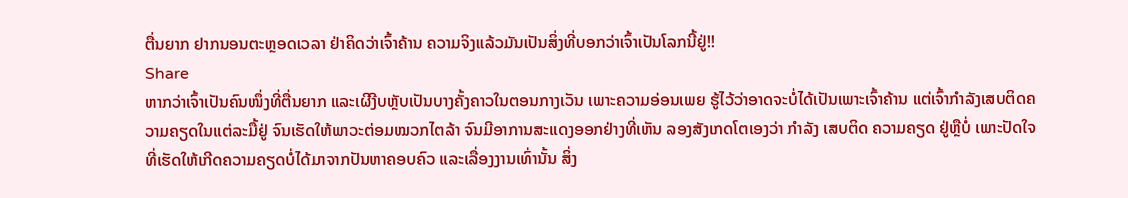ຕື່ນຍາກ ຢາກນອນຕະຫຼອດເວລາ ຢ່າຄິດວ່າເຈົ້າຄ້ານ ຄວາມຈິງແລ້ວມັນເປັນສິ່ງທີ່ບອກວ່າເຈົ້າເປັນໂລກນີ້ຢູ່!!
Share
ຫາກວ່າເຈົ້າເປັນຄົນໜຶ່ງທີ່ຕື່ນຍາກ ແລະເຜີງີບຫຼັບເປັນບາງຄັ້ງຄາວໃນຕອນກາງເວັນ ເພາະຄວາມອ່ອນເພຍ ຮູ້ໄວ້ວ່າອາດຈະບໍ່ໄດ້ເປັນເພາະເຈົ້າຄ້ານ ແຕ່ເຈົ້າກຳລັງເສບຕິດຄວາມຄຽດໃນແຕ່ລະມື້ຢູ່ ຈົນເຮັດໃຫ້ພາວະຕ່ອມໝວກໄຕລ້າ ຈົນມີອາການສະແດງອອກຢ່າງທີ່ເຫັນ ລອງສັງເກດໂຕເອງວ່າ ກຳລັງ ເສບຕິດ ຄວາມຄຽດ ຢູ່ຫຼືບໍ່ ເພາະປັດໃຈທີ່ເຮັດໃຫ້ເກີດຄວາມຄຽດບໍ່ໄດ້ມາຈາກປັນຫາຄອບຄົວ ແລະເລື່ອງງານເທົ່ານັ້ນ ສິ່ງ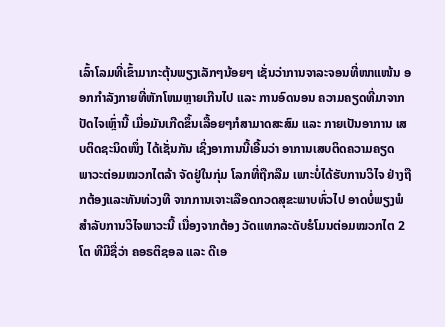ເລົ້າໂລມທີ່ເຂົ້າມາກະຕຸ້ນພຽງເລັກໆນ້ອຍໆ ເຊັ່ນວ່າການຈາລະຈອນທີ່ໜາແໜ້ນ ອອກກຳລັງກາຍທີ່ຫັກໂຫມຫຼາຍເກີນໄປ ແລະ ການອົດນອນ ຄວາມຄຽດທີ່ມາຈາກປັດໄຈເຫຼົ່ານີ້ ເມື່ອມັນເກີດຂຶ້ນເລື້ອຍໆກໍສາມາດສະສົມ ແລະ ກາຍເປັນອາການ ເສບຕິດຊະນິດໜຶ່ງ ໄດ້ເຊັ່ນກັນ ເຊິ່ງອາການນີ້ເອີ້ນວ່າ ອາການເສບຕິດຄວາມຄຽດ
ພາວະຕ່ອມໝວກໄຕລ້າ ຈັດຢູ່ໃນກຸ່ມ ໂລກທີ່ຖືກລືມ ເພາະບໍ່ໄດ້ຮັບການວິໄຈ ຢ່າງຖືກຕ້ອງແລະທັນທ່ວງທີ ຈາກການເຈາະເລືອດກວດສຸຂະພາບທົ່ວໄປ ອາດບໍ່ພຽງພໍສຳລັບການວິໄຈພາວະນີ້ ເນື່ອງຈາກຕ້ອງ ວັດແທກລະດັບຮໍໂມນຕ່ອມໝວກໄຕ 2 ໂຕ ທີມີຊື່ວ່າ ຄອຣຕິຊອລ ແລະ ດີເອ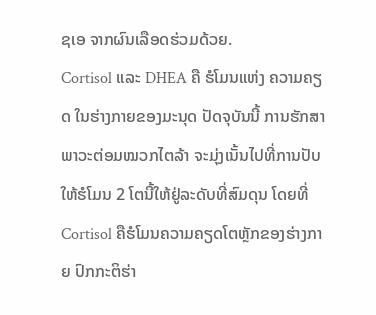ຊເອ ຈາກຜົນເລືອດຮ່ວມດ້ວຍ.
Cortisol ແລະ DHEA ຄື ຮໍໂມນແຫ່ງ ຄວາມຄຽດ ໃນຮ່າງກາຍຂອງມະນຸດ ປັດຈຸບັນນີ້ ການຮັກສາພາວະຕ່ອມໝວກໄຕລ້າ ຈະມຸ່ງເນັ້ນໄປທີ່ການປັບໃຫ້ຮໍໂມນ 2 ໂຕນີ້ໃຫ້ຢູ່ລະດັບທີ່ສົມດຸນ ໂດຍທີ່ Cortisol ຄືຮໍໂມນຄວາມຄຽດໂຕຫຼັກຂອງຮ່າງກາຍ ປົກກະຕິຮ່າ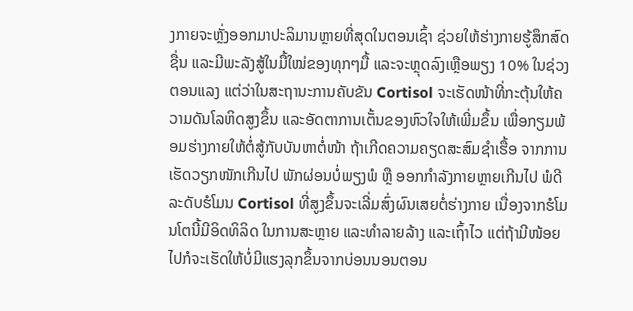ງກາຍຈະຫຼັ່ງອອກມາປະລິມານຫຼາຍທີ່ສຸດໃນຕອນເຊົ້າ ຊ່ວຍໃຫ້ຮ່າງກາຍຮູ້ສຶກສົດຊື່ນ ແລະມີພະລັງສູ້ໃນມື້ໃໝ່ຂອງທຸກໆມື້ ແລະຈະຫຼຸດລົງເຫຼືອພຽງ 10% ໃນຊ່ວງຕອນແລງ ແຕ່ວ່າໃນສະຖານະການຄັບຂັນ Cortisol ຈະເຮັດໜ້າທີ່ກະຕຸ້ນໃຫ້ຄວາມດັນໂລຫິດສູງຂຶ້ນ ແລະອັດຕາການເຕັ້ນຂອງຫົວໃຈໃຫ້ເພີ່ມຂຶ້ນ ເພື່ອກຽມພ້ອມຮ່າງກາຍໃຫ້ຕໍ່ສູ້ກັບບັນຫາຕໍ່ໜ້າ ຖ້າເກີດຄວາມຄຽດສະສົມຊຳເຮື້ອ ຈາກການເຮັດວຽກໜັກເກີນໄປ ພັກຜ່ອນບໍ່ພຽງພໍ ຫຼື ອອກກຳລັງກາຍຫຼາຍເກີນໄປ ພໍດີລະດັບຮໍໂມນ Cortisol ທີ່ສູງຂຶ້ນຈະເລີ່ມສົ່ງຜົນເສຍຕໍ່ຮ່າງກາຍ ເນື່ອງຈາກຮໍໂມນໂຕນີ້ມີອິດທິລິດ ໃນການສະຫຼາຍ ແລະທຳລາຍລ້າງ ແລະເຖົ້າໄວ ແຕ່ຖ້າມີໜ້ອຍໄປກໍຈະເຮັດໃຫ້ບໍ່ມີແຮງລຸກຂຶ້ນຈາກບ່ອນນອນຕອນ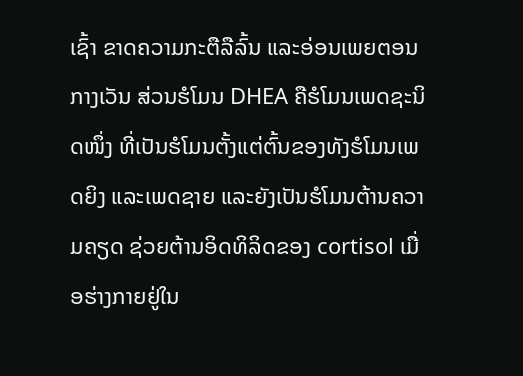ເຊົ້າ ຂາດຄວາມກະຕືລືລົ້ນ ແລະອ່ອນເພຍຕອນກາງເວັນ ສ່ວນຮໍໂມນ DHEA ຄືຮໍໂມນເພດຊະນິດໜຶ່ງ ທີ່ເປັນຮໍໂມນຕັ້ງແຕ່ຕົ້ນຂອງທັງຮໍໂມນເພດຍິງ ແລະເພດຊາຍ ແລະຍັງເປັນຮໍໂມນຕ້ານຄວາມຄຽດ ຊ່ວຍຕ້ານອິດທິລິດຂອງ cortisol ເມື່ອຮ່າງກາຍຢູ່ໃນ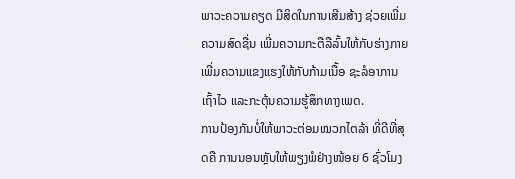ພາວະຄວາມຄຽດ ມີສິດໃນການເສີມສ້າງ ຊ່ວຍເພີ່ມຄວາມສົດຊື່ນ ເພີ່ມຄວາມກະຕືລືລົ້ນໃຫ້ກັບຮ່າງກາຍ ເພີ່ມຄວາມແຂງແຮງໃຫ້ກັບກ້າມເນື້ອ ຊະລໍອາການເຖົ້າໄວ ແລະກະຕຸ້ນຄວາມຮູ້ສຶກທາງເພດ.
ການປ້ອງກັນບໍ່ໃຫ້ພາວະຕ່ອມໝວກໄຕລ້າ ທີ່ດີທີ່ສຸດຄື ການນອນຫຼັບໃຫ້ພຽງພໍຢ່າງໜ້ອຍ 6 ຊົ່ວໂມງ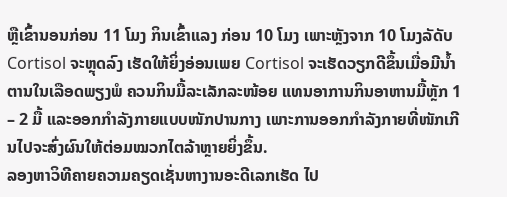ຫຼືເຂົ້ານອນກ່ອນ 11 ໂມງ ກິນເຂົ້າແລງ ກ່ອນ 10 ໂມງ ເພາະຫຼັງຈາກ 10 ໂມງລັດັບ Cortisol ຈະຫຼຸດລົງ ເຮັດໃຫ້ຍິ່ງອ່ອນເພຍ Cortisol ຈະເຮັດວຽກດີຂຶ້ນເມື່ອມີນ້ຳຕານໃນເລືອດພຽງພໍ ຄວນກິນມື້ລະເລັກລະໜ້ອຍ ແທນອາການກິນອາຫານມື້ຫຼັກ 1 – 2 ມື້ ແລະອອກກຳລັງກາຍແບບໜັກປານກາງ ເພາະການອອກກຳລັງກາຍທີ່ໜັກເກີນໄປຈະສົ່ງຜົນໃຫ້ຕ່ອມໝວກໄຕລ້າຫຼາຍຍິ່ງຂຶ້ນ.
ລອງຫາວິທີຄາຍຄວາມຄຽດເຊັ່ນຫາງານອະດີເລກເຮັດ ໄປ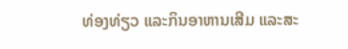ທ່ອງທ່ຽວ ແລະກິນອາຫານເສີມ ແລະສະ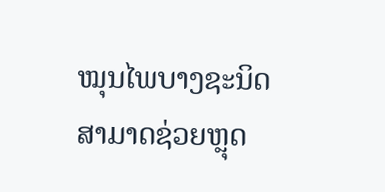ໝຸນໄພບາງຊະນິດ ສາມາດຊ່ວຍຫຼຸດ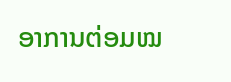ອາການຕ່ອມໝ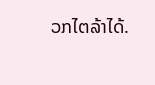ວກໄຕລ້າໄດ້.